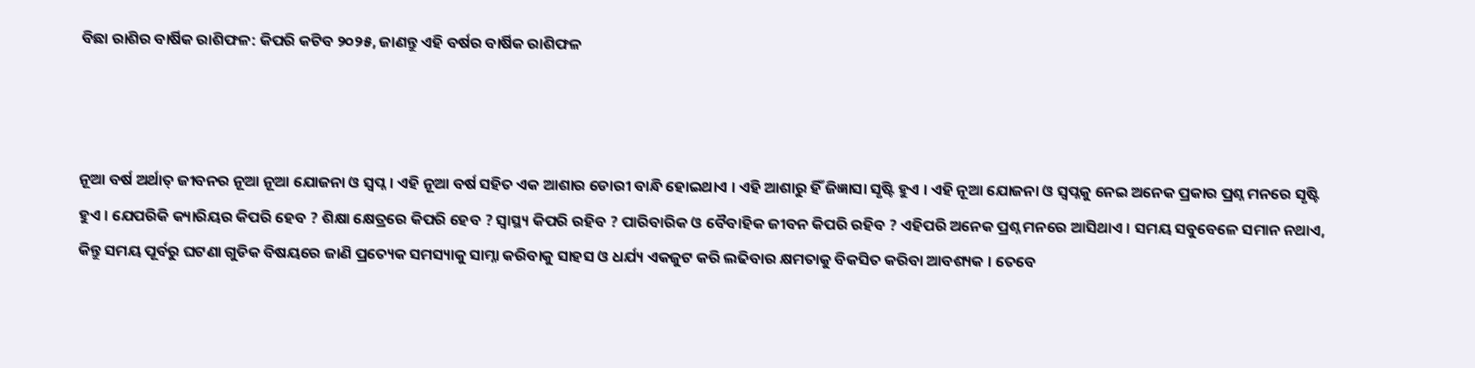ବିଛା ରାଶିର ବାର୍ଷିକ ରାଶିଫଳ: କିପରି କଟିବ ୨୦୨୫, ଜାଣନ୍ତୁ ଏହି ବର୍ଷର ବାର୍ଷିକ ରାଶିଫଳ



ନୂଆ ବର୍ଷ ଅର୍ଥାତ୍ ଜୀବନର ନୂଆ ନୂଆ ଯୋଜନା ଓ ସ୍ଵପ୍ନ । ଏହି ନୂଆ ବର୍ଷ ସହିତ ଏକ ଆଶାର ଡୋରୀ ବାନ୍ଧି ହୋଇଥାଏ । ଏହି ଆଶାରୁ ହିଁ ଜିଜ୍ଞାସା ସୃଷ୍ଟି ହୁଏ । ଏହି ନୂଆ ଯୋଜନା ଓ ସ୍ଵପ୍ନକୁ ନେଇ ଅନେକ ପ୍ରକାର ପ୍ରଶ୍ନ ମନରେ ସୃଷ୍ଟି ହୁଏ । ଯେପରିକି କ୍ୟାରିୟର କିପରି ହେବ ? ଶିକ୍ଷା କ୍ଷେତ୍ରରେ କିପରି ହେବ ? ସ୍ୱାସ୍ଥ୍ୟ କିପରି ରହିବ ? ପାରିବାରିକ ଓ ବୈବାହିକ ଜୀବନ କିପରି ରହିବ ? ଏହିପରି ଅନେକ ପ୍ରଶ୍ନ ମନରେ ଆସିଥାଏ । ସମୟ ସବୁବେଳେ ସମାନ ନଥାଏ, କିନ୍ତୁ ସମୟ ପୂର୍ବରୁ ଘଟଣା ଗୁଡିକ ବିଷୟରେ ଜାଣି ପ୍ରତ୍ୟେକ ସମସ୍ୟାକୁ ସାମ୍ନା କରିବାକୁ ସାହସ ଓ ଧର୍ଯ୍ୟ ଏକଜୁଟ କରି ଲଢିବାର କ୍ଷମତାକୁ ବିକସିତ କରିବା ଆବଶ୍ୟକ । ତେବେ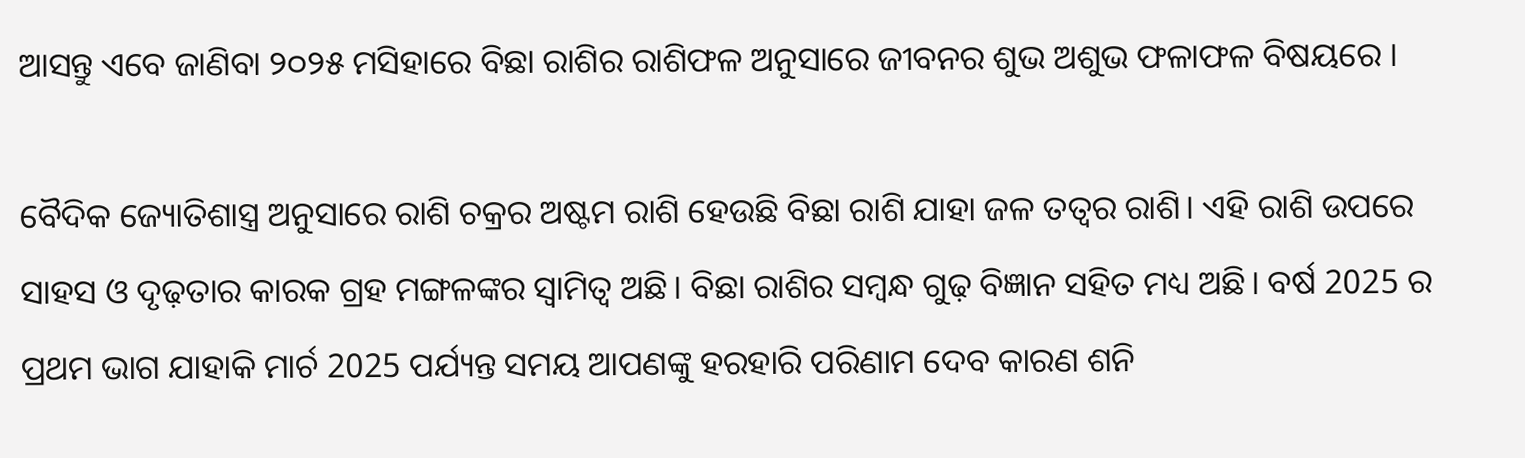ଆସନ୍ତୁ ଏବେ ଜାଣିବା ୨୦୨୫ ମସିହାରେ ବିଛା ରାଶିର ରାଶିଫଳ ଅନୁସାରେ ଜୀବନର ଶୁଭ ଅଶୁଭ ଫଳାଫଳ ବିଷୟରେ ।

ବୈଦିକ ଜ୍ୟୋତିଶାସ୍ତ୍ର ଅନୁସାରେ ରାଶି ଚକ୍ରର ଅଷ୍ଟମ ରାଶି ହେଉଛି ବିଛା ରାଶି ଯାହା ଜଳ ତତ୍ଵର ରାଶି। ଏହି ରାଶି ଉପରେ ସାହସ ଓ ଦୃଢ଼ତାର କାରକ ଗ୍ରହ ମଙ୍ଗଳଙ୍କର ସ୍ଵାମିତ୍ଵ ଅଛି। ବିଛା ରାଶିର ସମ୍ବନ୍ଧ ଗୁଢ଼ ବିଜ୍ଞାନ ସହିତ ମଧ୍ୟ ଅଛି। ବର୍ଷ 2025 ର ପ୍ରଥମ ଭାଗ ଯାହାକି ମାର୍ଚ 2025 ପର୍ଯ୍ୟନ୍ତ ସମୟ ଆପଣଙ୍କୁ ହରହାରି ପରିଣାମ ଦେବ କାରଣ ଶନି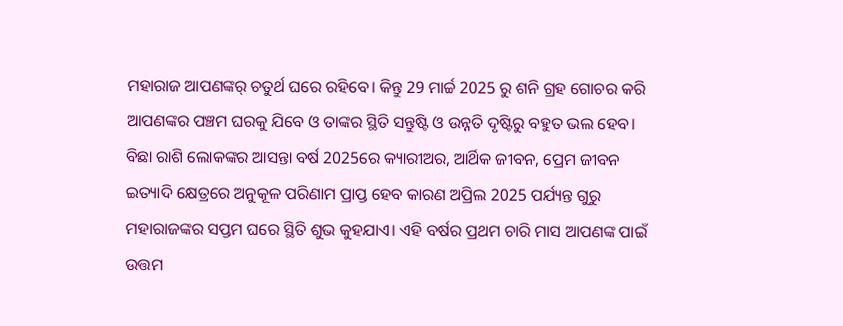ମହାରାଜ ଆପଣଙ୍କର୍ ଚତୁର୍ଥ ଘରେ ରହିବେ। କିନ୍ତୁ 29 ମାର୍ଚ୍ଚ 2025 ରୁ ଶନି ଗ୍ରହ ଗୋଚର କରି ଆପଣଙ୍କର ପଞ୍ଚମ ଘରକୁ ଯିବେ ଓ ତାଙ୍କର ସ୍ଥିତି ସନ୍ତୁଷ୍ଟି ଓ ଉନ୍ନତି ଦୃଷ୍ଟିରୁ ବହୁତ ଭଲ ହେବ। ବିଛା ରାଶି ଲୋକଙ୍କର ଆସନ୍ତା ବର୍ଷ 2025ରେ କ୍ୟାରୀଅର, ଆର୍ଥିକ ଜୀବନ, ପ୍ରେମ ଜୀବନ ଇତ୍ୟାଦି କ୍ଷେତ୍ରରେ ଅନୁକୂଳ ପରିଣାମ ପ୍ରାପ୍ତ ହେବ କାରଣ ଅପ୍ରିଲ 2025 ପର୍ଯ୍ୟନ୍ତ ଗୁରୁ ମହାରାଜଙ୍କର ସପ୍ତମ ଘରେ ସ୍ଥିତି ଶୁଭ କୁହଯାଏ। ଏହି ବର୍ଷର ପ୍ରଥମ ଚାରି ମାସ ଆପଣଙ୍କ ପାଇଁ ଉତ୍ତମ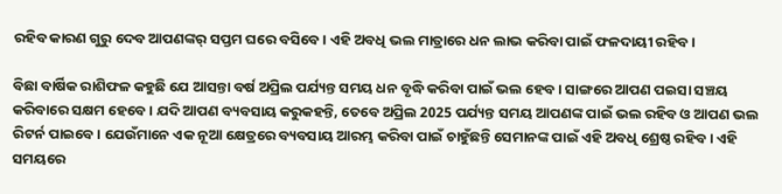ରହିବ କାରଣ ଗୁରୁ ଦେବ ଆପଣଙ୍କର୍ ସପ୍ତମ ଘରେ ବସିବେ। ଏହି ଅବଧି ଭଲ ମାତ୍ରାରେ ଧନ ଲାଭ କରିବା ପାଇଁ ଫଳଦାୟୀ ରହିବ।

ବିଛା ବାର୍ଷିକ ରାଶିଫଳ କହୁଛି ଯେ ଆସନ୍ତା ବର୍ଷ ଅପ୍ରିଲ ପର୍ଯ୍ୟନ୍ତ ସମୟ ଧନ ବୃଦ୍ଧି କରିବା ପାଇଁ ଭଲ ହେବ। ସାଙ୍ଗରେ ଆପଣ ପଇସା ସଞ୍ଚୟ କରିବାରେ ସକ୍ଷମ ହେବେ। ଯଦି ଆପଣ ବ୍ୟବସାୟ କରୁକହନ୍ତି, ତେବେ ଅପ୍ରିଲ 2025 ପର୍ଯ୍ୟନ୍ତ ସମୟ ଆପଣଙ୍କ ପାଇଁ ଭଲ ରହିବ ଓ ଆପଣ ଭଲ ରିଟର୍ନ ପାଇବେ। ଯେଉଁମାନେ ଏକ ନୂଆ କ୍ଷେତ୍ରରେ ବ୍ୟବସାୟ ଆରମ୍ଭ କରିବା ପାଇଁ ଚାହୁଁଛନ୍ତି ସେମାନଙ୍କ ପାଇଁ ଏହି ଅବଧି ଶ୍ରେଷ୍ଠ ରହିବ। ଏହି ସମୟରେ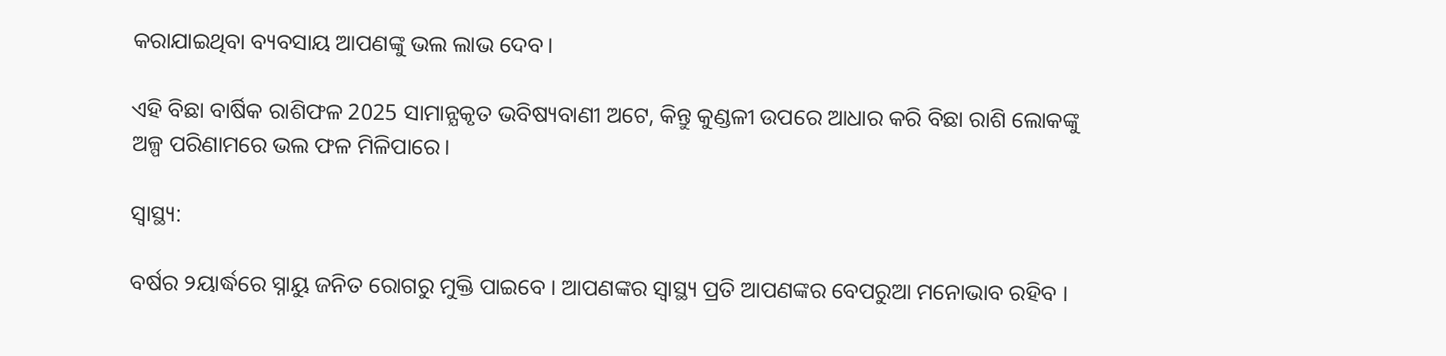କରାଯାଇଥିବା ବ୍ୟବସାୟ ଆପଣଙ୍କୁ ଭଲ ଲାଭ ଦେବ।

ଏହି ବିଛା ବାର୍ଷିକ ରାଶିଫଳ 2025 ସାମାନ୍ଯକୃତ ଭବିଷ୍ୟବାଣୀ ଅଟେ, କିନ୍ତୁ କୁଣ୍ଡଳୀ ଉପରେ ଆଧାର କରି ବିଛା ରାଶି ଲୋକଙ୍କୁ ଅଳ୍ପ ପରିଣାମରେ ଭଲ ଫଳ ମିଳିପାରେ।

ସ୍ୱାସ୍ଥ୍ୟ:

ବର୍ଷର ୨ୟାର୍ଦ୍ଧରେ ସ୍ନାୟୁ ଜନିତ ରୋଗରୁ ମୁକ୍ତି ପାଇବେ । ଆପଣଙ୍କର ସ୍ୱାସ୍ଥ୍ୟ ପ୍ରତି ଆପଣଙ୍କର ବେପରୁଆ ମନୋଭାବ ରହିବ ।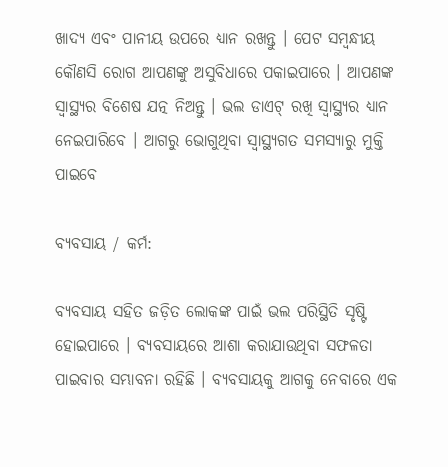ଖାଦ୍ୟ ଏବଂ ପାନୀୟ ଉପରେ ଧ୍ୟାନ ରଖନ୍ତୁ । ପେଟ ସମ୍ବନ୍ଧୀୟ କୌଣସି ରୋଗ ଆପଣଙ୍କୁ ଅସୁବିଧାରେ ପକାଇପାରେ । ଆପଣଙ୍କ ସ୍ୱାସ୍ଥ୍ୟର ବିଶେଷ ଯତ୍ନ ନିଅନ୍ତୁ । ଭଲ ଡାଏଟ୍ ରଖି ସ୍ୱାସ୍ଥ୍ୟର ଧ୍ୟାନ ନେଇପାରିବେ । ଆଗରୁ ଭୋଗୁଥିବା ସ୍ୱାସ୍ଥ୍ୟଗତ ସମସ୍ୟାରୁ ମୁକ୍ତି ପାଇବେ

ବ୍ୟବସାୟ / କର୍ମ:

ବ୍ୟବସାୟ ସହିତ ଜଡ଼ିତ ଲୋକଙ୍କ ପାଇଁ ଭଲ ପରିସ୍ଥିତି ସୃଷ୍ଟି ହୋଇପାରେ । ବ୍ୟବସାୟରେ ଆଶା କରାଯାଉଥିବା ସଫଳତା ପାଇବାର ସମ୍ଭାବନା ରହିଛି । ବ୍ୟବସାୟକୁ ଆଗକୁ ନେବାରେ ଏକ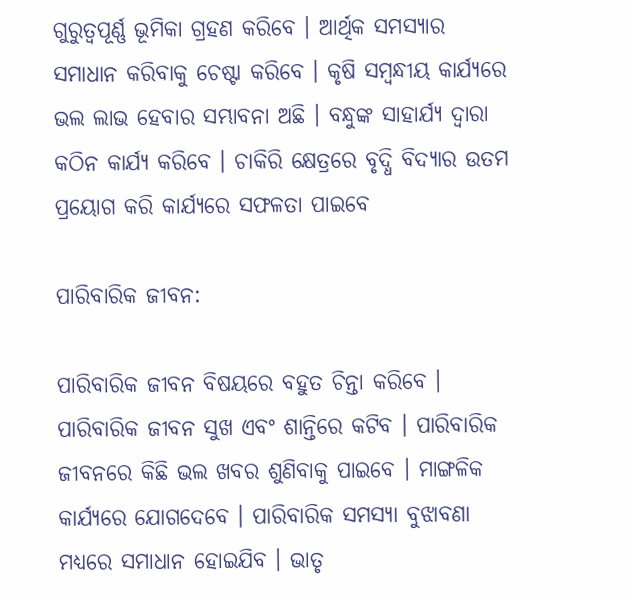ଗୁରୁତ୍ୱପୂର୍ଣ୍ଣ ଭୂମିକା ଗ୍ରହଣ କରିବେ । ଆର୍ଥିକ ସମସ୍ୟାର ସମାଧାନ କରିବାକୁ ଚେଷ୍ଟା କରିବେ । କୃଷି ସମ୍ବନ୍ଧୀୟ କାର୍ଯ୍ୟରେ ଭଲ ଲାଭ ହେବାର ସମ୍ଭାବନା ଅଛି । ବନ୍ଧୁଙ୍କ ସାହାର୍ଯ୍ୟ ଦ୍ୱାରା କଠିନ କାର୍ଯ୍ୟ କରିବେ । ଚାକିରି କ୍ଷେତ୍ରରେ ବୃଦ୍ଧି ବିଦ୍ୟାର ଉତମ ପ୍ରୟୋଗ କରି କାର୍ଯ୍ୟରେ ସଫଳତା ପାଇବେ

ପାରିବାରିକ ଜୀବନ:

ପାରିବାରିକ ଜୀବନ ବିଷୟରେ ବହୁତ ଚିନ୍ତା କରିବେ । ପାରିବାରିକ ଜୀବନ ସୁଖ ଏବଂ ଶାନ୍ତିରେ କଟିବ । ପାରିବାରିକ ଜୀବନରେ କିଛି ଭଲ ଖବର ଶୁଣିବାକୁ ପାଇବେ । ମାଙ୍ଗଳିକ କାର୍ଯ୍ୟରେ ଯୋଗଦେବେ । ପାରିବାରିକ ସମସ୍ୟା ବୁଝାବଣା ମଧ୍ୟରେ ସମାଧାନ ହୋଇଯିବ । ଭାତୃ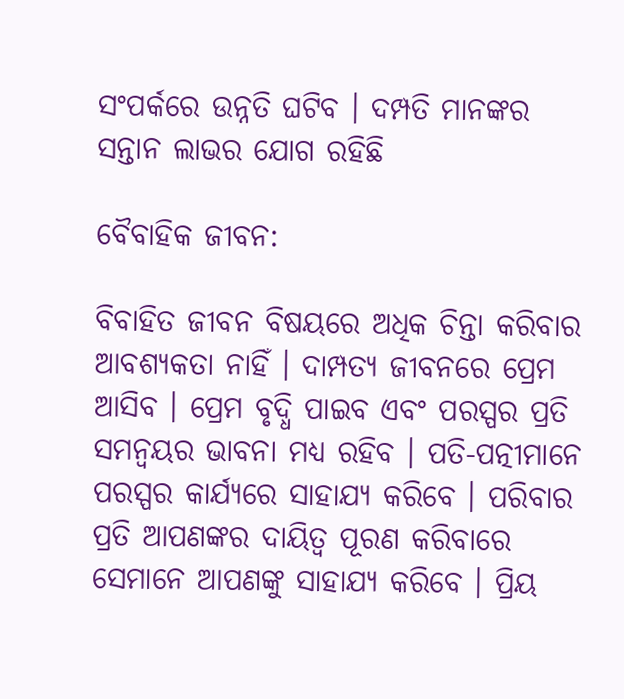ସଂପର୍କରେ ଉନ୍ନତି ଘଟିବ । ଦମ୍ପତି ମାନଙ୍କର ସନ୍ତାନ ଲାଭର ଯୋଗ ରହିଛି

ବୈବାହିକ ଜୀବନ:

ବିବାହିତ ଜୀବନ ବିଷୟରେ ଅଧିକ ଚିନ୍ତା କରିବାର ଆବଶ୍ୟକତା ନାହିଁ । ଦାମ୍ପତ୍ୟ ଜୀବନରେ ପ୍ରେମ ଆସିବ । ପ୍ରେମ ବୃଦ୍ଧି ପାଇବ ଏବଂ ପରସ୍ପର ପ୍ରତି ସମନ୍ୱୟର ଭାବନା ମଧ୍ୟ ରହିବ । ପତି-ପତ୍ନୀମାନେ ପରସ୍ପର କାର୍ଯ୍ୟରେ ସାହାଯ୍ୟ କରିବେ । ପରିବାର ପ୍ରତି ଆପଣଙ୍କର ଦାୟିତ୍ବ ପୂରଣ କରିବାରେ ସେମାନେ ଆପଣଙ୍କୁ ସାହାଯ୍ୟ କରିବେ । ପ୍ରିୟ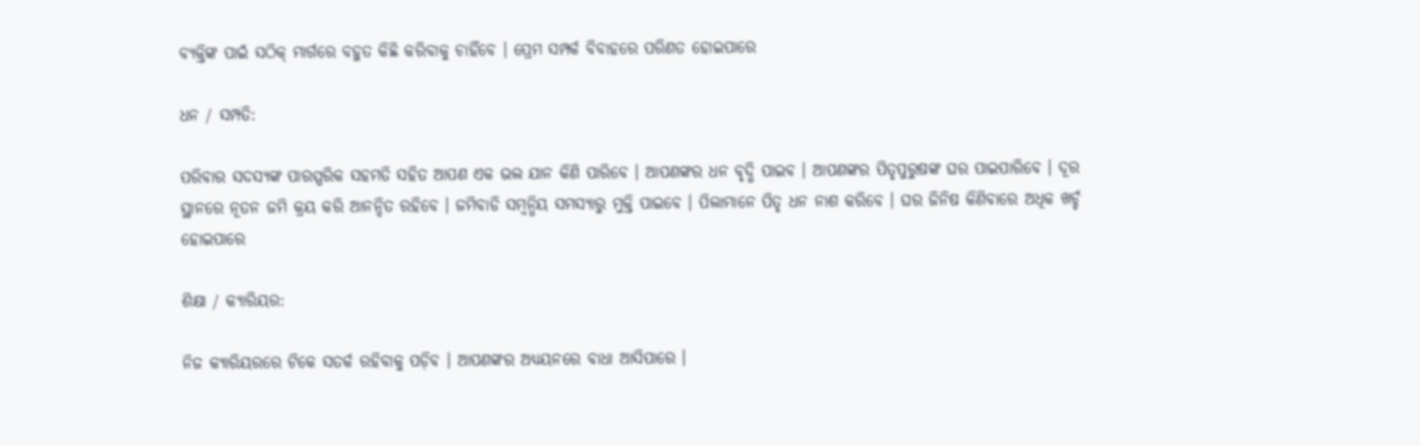ବ୍ୟକ୍ତିଙ୍କ ପାଇଁ ସଠିକ୍ ମାର୍ଗରେ ବହୁତ କିଛି କରିବାକୁ ଚାହିଁବେ । ପ୍ରେମ ସମ୍ପର୍କ ବିବାହରେ ପରିଣତ ହୋଇପାରେ

ଧନ / ସମ୍ପତି:

ପରିବାର ସଦସ୍ୟଙ୍କ ପାରସ୍ପରିକ ସହମତି ସହିତ ଆପଣ ଏକ ଭଲ ଯାନ କିଣି ପାରିବେ । ଆପଣଙ୍କର ଧନ ବୃଦ୍ଧି ପାଇବ । ଆପଣଙ୍କର ପିତୃପୁରୁଷଙ୍କ ଘର ପାଇପାରିବେ । ଦୂର ସ୍ଥାନରେ ନୂତନ ଜମି କ୍ରୟ କରି ଆନନ୍ଦିତ ରହିବେ । ଜମିବାଡି ସମ୍ବନ୍ଧିୟ ସମସ୍ୟାରୁ ମୁକ୍ତି ପାଇବେ । ପିଲାମାନେ ପିତୃ ଧନ ନାଶ କରିବେ । ଘର ଜିନିଷ କିଣିବାରେ ଅଧିକ ଖର୍ଚ୍ଚ ହୋଇପାରେ

ଶିକ୍ଷା / କ୍ୟାରିୟର:

ନିଜ କ୍ୟାରିୟରରେ ଟିକେ ସତର୍କ ରହିବାକୁ ପଡ଼ିବ । ଆପଣଙ୍କର ଅଧ୍ୟୟନରେ ବାଧା ଆସିପାରେ ।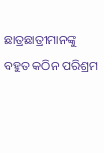ଛାତ୍ରଛାତ୍ରୀମାନଙ୍କୁ ବହୁତ କଠିନ ପରିଶ୍ରମ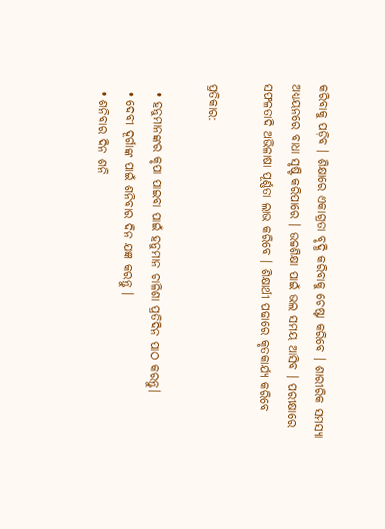କରିବାକୁ ପଡ଼ିବ । ଶିକ୍ଷାରେ ଏକାଗ୍ରତା ବୃଦ୍ଧି କରିବାକୁ ଚେଷ୍ଟା କରିବେ । ଶାରୀରିକ ସମସ୍ୟା ଅଧ୍ୟୟନରେ ବାଧା ସୃଷ୍ଟି କରିପାରେ । ଉଚ୍ଚଶିକ୍ଷା ପାଇଁ ଭଲ ସମୟ ଆସିବ । ପରୀକ୍ଷାରେ ସଫଳତାଦି ଅଭିଳାଷା ପୂର୍ଣ୍ଣତା ଲାଭ କରିବେ । ଶିକ୍ଷାର୍ଥୀ ପଢାରେ କୃତକାର୍ଯ୍ୟ କରିବେ

ପ୍ରତିକାର:

  • ହନୁମାନଙ୍କର କୃପା ପାଇବା ପାଇଁ ହନୁମାନ ଚାଳିଶା ପ୍ରତିଦିନ ପାଠ କରନ୍ତୁ।
  • ଦେବୀ ଦୂର୍ଗାଙ୍କ ପାଇଁ ଶନିବାର ଦିନ ଯଜ୍ଞ କରନ୍ତୁ ।
  • ଶନିବାର ଦିନ ଶନି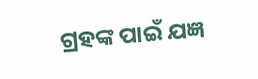ଗ୍ରହଙ୍କ ପାଇଁ ଯଜ୍ଞ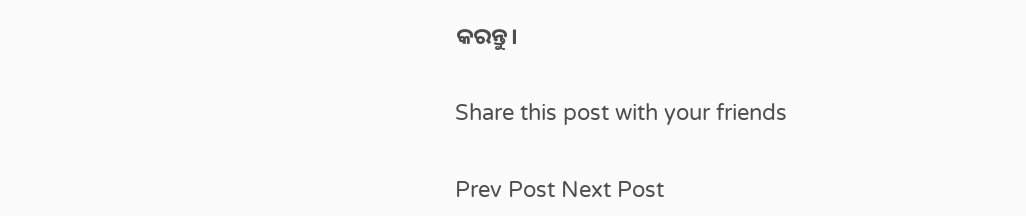କରନ୍ତୁ।

Share this post with your friends

Prev Post Next Post